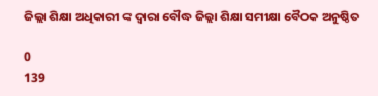ଜିଲ୍ଲା ଶିକ୍ଷା ଅଧିକାରୀ ଙ୍କ ଦ୍ୱାରା ବୌଦ୍ଧ ଜିଲ୍ଲା ଶିକ୍ଷା ସମୀକ୍ଷା ବୈଠକ ଅନୁଷ୍ଠିତ

0
139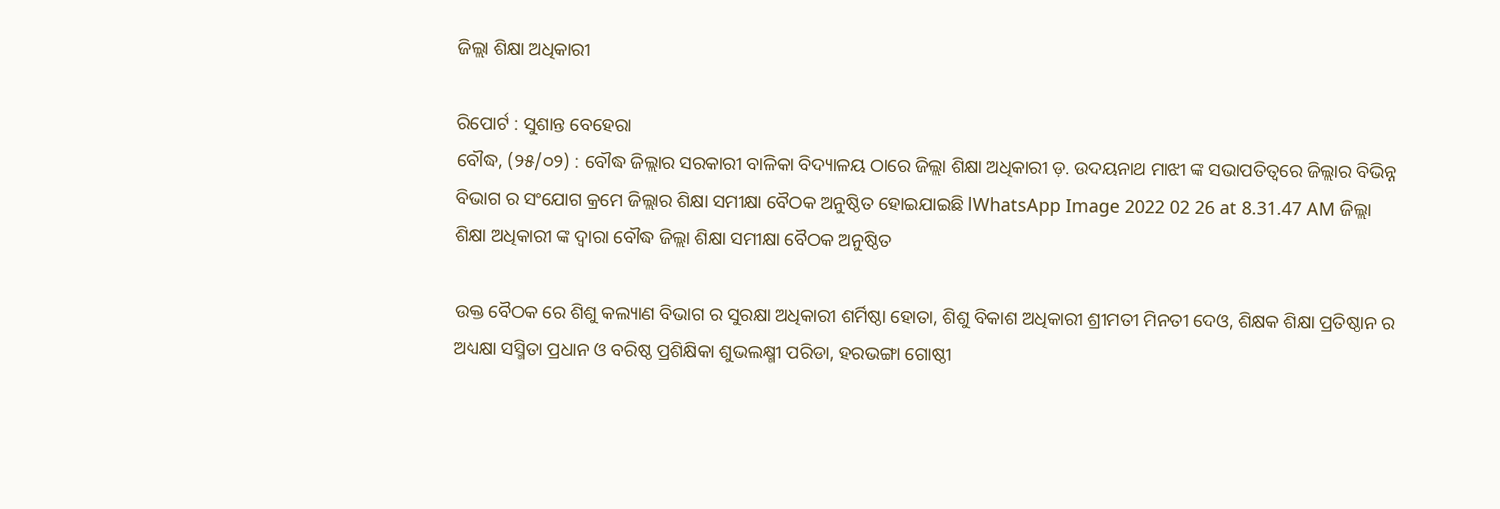ଜିଲ୍ଲା ଶିକ୍ଷା ଅଧିକାରୀ

ରିପୋର୍ଟ : ସୁଶାନ୍ତ ବେହେରା
ବୌଦ୍ଧ, (୨୫/୦୨) : ବୌଦ୍ଧ ଜିଲ୍ଲାର ସରକାରୀ ବାଳିକା ବିଦ୍ୟାଳୟ ଠାରେ ଜିଲ୍ଲା ଶିକ୍ଷା ଅଧିକାରୀ ଡ଼. ଉଦୟନାଥ ମାଝୀ ଙ୍କ ସଭାପତିତ୍ୱରେ ଜିଲ୍ଲାର ବିଭିନ୍ନ ବିଭାଗ ର ସଂଯୋଗ କ୍ରମେ ଜିଲ୍ଲାର ଶିକ୍ଷା ସମୀକ୍ଷା ବୈଠକ ଅନୁଷ୍ଠିତ ହୋଇଯାଇଛି lWhatsApp Image 2022 02 26 at 8.31.47 AM ଜିଲ୍ଲା ଶିକ୍ଷା ଅଧିକାରୀ ଙ୍କ ଦ୍ୱାରା ବୌଦ୍ଧ ଜିଲ୍ଲା ଶିକ୍ଷା ସମୀକ୍ଷା ବୈଠକ ଅନୁଷ୍ଠିତ

ଉକ୍ତ ବୈଠକ ରେ ଶିଶୁ କଲ୍ୟାଣ ବିଭାଗ ର ସୁରକ୍ଷା ଅଧିକାରୀ ଶର୍ମିଷ୍ଠା ହୋତା, ଶିଶୁ ବିକାଶ ଅଧିକାରୀ ଶ୍ରୀମତୀ ମିନତୀ ଦେଓ, ଶିକ୍ଷକ ଶିକ୍ଷା ପ୍ରତିଷ୍ଠାନ ର ଅଧ୍ୟକ୍ଷା ସସ୍ମିତା ପ୍ରଧାନ ଓ ବରିଷ୍ଠ ପ୍ରଶିକ୍ଷିକା ଶୁଭଲକ୍ଷ୍ମୀ ପରିଡା, ହରଭଙ୍ଗା ଗୋଷ୍ଠୀ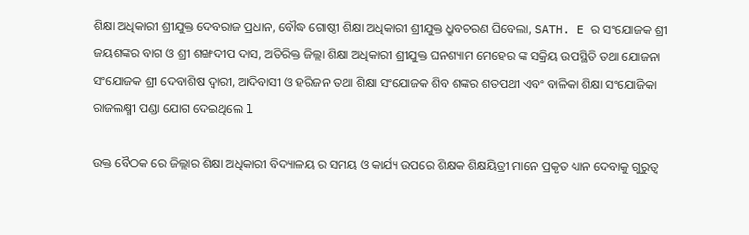ଶିକ୍ଷା ଅଧିକାରୀ ଶ୍ରୀଯୁକ୍ତ ଦେବରାଜ ପ୍ରଧାନ, ବୌଦ୍ଧ ଗୋଷ୍ଠୀ ଶିକ୍ଷା ଅଧିକାରୀ ଶ୍ରୀଯୁକ୍ତ ଧ୍ରୁବଚରଣ ଘିବେଲା, SATH. E ର ସଂଯୋଜକ ଶ୍ରୀ ଜୟଶଙ୍କର ବାଗ ଓ ଶ୍ରୀ ଶଙ୍ଖଦୀପ ଦାସ, ଅତିରିକ୍ତ ଜିଲ୍ଲା ଶିକ୍ଷା ଅଧିକାରୀ ଶ୍ରୀଯୁକ୍ତ ଘନଶ୍ୟାମ ମେହେର ଙ୍କ ସକ୍ରିୟ ଉପସ୍ଥିତି ତଥା ଯୋଜନା ସଂଯୋଜକ ଶ୍ରୀ ଦେବାଶିଷ ଦ୍ୱାରୀ, ଆଦିବାସୀ ଓ ହରିଜନ ତଥା ଶିକ୍ଷା ସଂଯୋଜକ ଶିବ ଶଙ୍କର ଶତପଥୀ ଏବଂ ବାଳିକା ଶିକ୍ଷା ସଂଯୋଜିକା ରାଜଲକ୍ଷ୍ମୀ ପଣ୍ଡା ଯୋଗ ଦେଇଥିଲେ l

ଉକ୍ତ ବୈଠକ ରେ ଜିଲ୍ଲାର ଶିକ୍ଷା ଅଧିକାରୀ ବିଦ୍ୟାଳୟ ର ସମୟ ଓ କାର୍ଯ୍ୟ ଉପରେ ଶିକ୍ଷକ ଶିକ୍ଷୟିତ୍ରୀ ମାନେ ପ୍ରକୃତ ଧ୍ୟାନ ଦେବାକୁ ଗୁରୁତ୍ୱ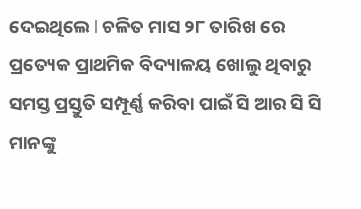ଦେଇଥିଲେ l ଚଳିତ ମାସ ୨୮ ତାରିଖ ରେ ପ୍ରତ୍ୟେକ ପ୍ରାଥମିକ ବିଦ୍ୟାଳୟ ଖୋଲୁ ଥିବାରୁ ସମସ୍ତ ପ୍ରସ୍ତୁତି ସମ୍ପୂର୍ଣ୍ଣ କରିବା ପାଇଁ ସି ଆର ସି ସି ମାନଙ୍କୁ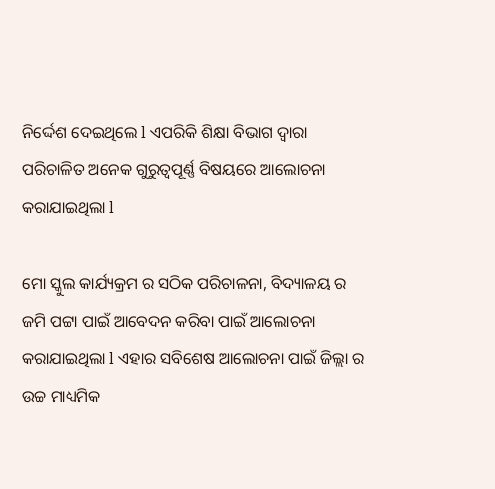ନିର୍ଦ୍ଦେଶ ଦେଇଥିଲେ l ଏପରିକି ଶିକ୍ଷା ବିଭାଗ ଦ୍ୱାରା ପରିଚାଳିତ ଅନେକ ଗୁରୁତ୍ୱପୂର୍ଣ୍ଣ ବିଷୟରେ ଆଲୋଚନା କରାଯାଇଥିଲା l

ମୋ ସ୍କୁଲ କାର୍ଯ୍ୟକ୍ରମ ର ସଠିକ ପରିଚାଳନା, ବିଦ୍ୟାଳୟ ର ଜମି ପଟ୍ଟା ପାଇଁ ଆବେଦନ କରିବା ପାଇଁ ଆଲୋଚନା କରାଯାଇଥିଲା l ଏହାର ସବିଶେଷ ଆଲୋଚନା ପାଇଁ ଜିଲ୍ଲା ର ଉଚ୍ଚ ମାଧ୍ୟମିକ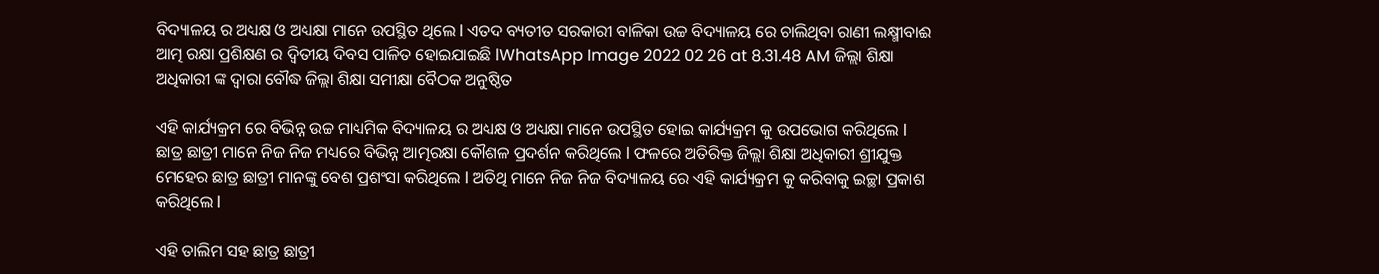ବିଦ୍ୟାଳୟ ର ଅଧ୍ୟକ୍ଷ ଓ ଅଧ୍ୟକ୍ଷା ମାନେ ଉପସ୍ଥିତ ଥିଲେ l ଏତଦ ବ୍ୟତୀତ ସରକାରୀ ବାଳିକା ଉଚ୍ଚ ବିଦ୍ୟାଳୟ ରେ ଚାଲିଥିବା ରାଣୀ ଲକ୍ଷ୍ମୀବାଈ ଆତ୍ମ ରକ୍ଷା ପ୍ରଶିକ୍ଷଣ ର ଦ୍ଵିତୀୟ ଦିବସ ପାଳିତ ହୋଇଯାଇଛି lWhatsApp Image 2022 02 26 at 8.31.48 AM ଜିଲ୍ଲା ଶିକ୍ଷା ଅଧିକାରୀ ଙ୍କ ଦ୍ୱାରା ବୌଦ୍ଧ ଜିଲ୍ଲା ଶିକ୍ଷା ସମୀକ୍ଷା ବୈଠକ ଅନୁଷ୍ଠିତ

ଏହି କାର୍ଯ୍ୟକ୍ରମ ରେ ବିଭିନ୍ନ ଉଚ୍ଚ ମାଧ୍ୟମିକ ବିଦ୍ୟାଳୟ ର ଅଧ୍ୟକ୍ଷ ଓ ଅଧ୍ୟକ୍ଷା ମାନେ ଉପସ୍ଥିତ ହୋଇ କାର୍ଯ୍ୟକ୍ରମ କୁ ଉପଭୋଗ କରିଥିଲେ l ଛାତ୍ର ଛାତ୍ରୀ ମାନେ ନିଜ ନିଜ ମଧ୍ୟରେ ବିଭିନ୍ନ ଆତ୍ମରକ୍ଷା କୌଶଳ ପ୍ରଦର୍ଶନ କରିଥିଲେ l ଫଳରେ ଅତିରିକ୍ତ ଜିଲ୍ଲା ଶିକ୍ଷା ଅଧିକାରୀ ଶ୍ରୀଯୁକ୍ତ ମେହେର ଛାତ୍ର ଛାତ୍ରୀ ମାନଙ୍କୁ ବେଶ ପ୍ରଶଂସା କରିଥିଲେ l ଅତିଥି ମାନେ ନିଜ ନିଜ ବିଦ୍ୟାଳୟ ରେ ଏହି କାର୍ଯ୍ୟକ୍ରମ କୁ କରିବାକୁ ଇଚ୍ଛା ପ୍ରକାଶ କରିଥିଲେ l

ଏହି ତାଲିମ ସହ ଛାତ୍ର ଛାତ୍ରୀ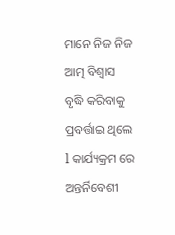ମାନେ ନିଜ ନିଜ ଆତ୍ମ ବିଶ୍ୱାସ ବୃଦ୍ଧି କରିବାକୁ ପ୍ରବର୍ତ୍ତାଇ ଥିଲେ l କାର୍ଯ୍ୟକ୍ରମ ରେ ଅନ୍ତର୍ନିବେଶୀ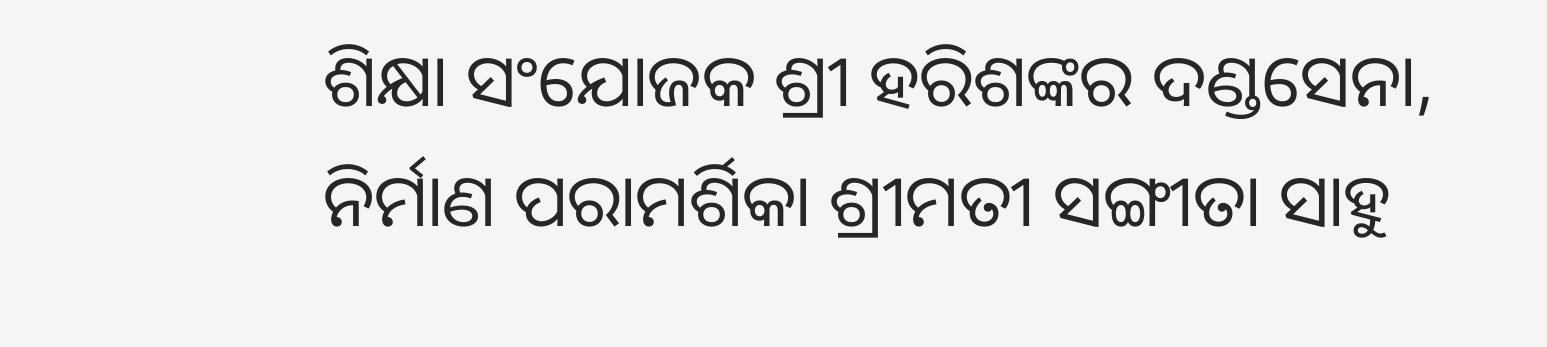ଶିକ୍ଷା ସଂଯୋଜକ ଶ୍ରୀ ହରିଶଙ୍କର ଦଣ୍ଡସେନା, ନିର୍ମାଣ ପରାମର୍ଶିକା ଶ୍ରୀମତୀ ସଙ୍ଗୀତା ସାହୁ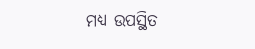ମଧ୍ୟ ଉପସ୍ଥିତ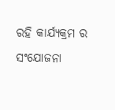ରହି କାର୍ଯ୍ୟକ୍ରମ ର ସଂଯୋଜନା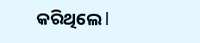କରିଥିଲେ l